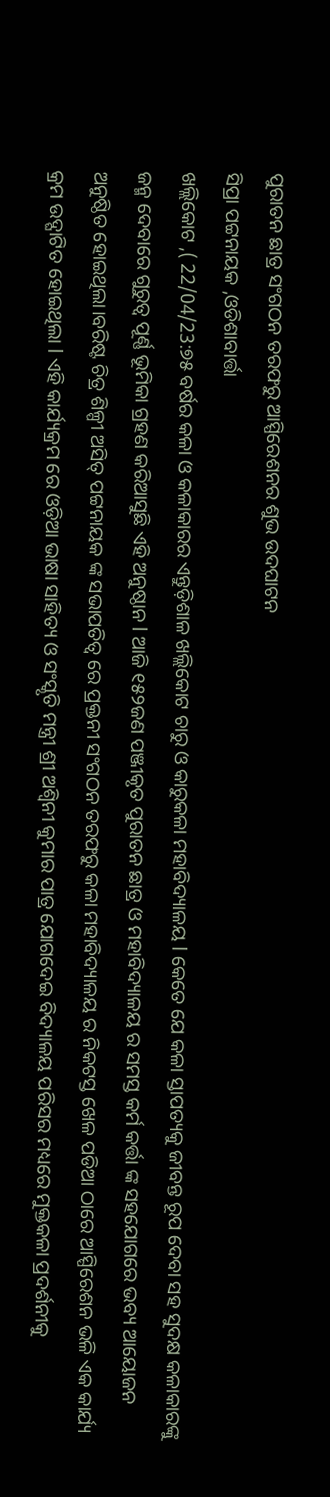ପୁରାତନ ଛାତ୍ର ସଂଗଠନ ତରଫରୁ ଆସ୍ପିରେଶନର ଶୁଭ ଉଦଘାଟନ
ସିପ୍ରା ପଟ୍ଟନାୟକ ,ଓଡିଶାବାର୍ତ୍ତା
ଖଲ୍ଲିକୋଟ ,( 22/04/23:୭୫ ବର୍ଷର କଳା ଓ କଳାକାରର ଏନ୍ତୁଡ଼ିଶାଳ ଖଲ୍ଲିକୋଟ ଚାରୁ ଓ କାରୁକଳା ମହାବିଦ୍ୟାଳୟ l କେତେ ଯେ କଳା ସ୍ତାପତ୍ୟକୁ ଜୀବନ୍ତ ରୂପ ଦେବା ସହ ସୁଦକ୍ଷ କଳାକାରଙ୍କୁ ଜନ୍ମ ଦେବାରେ ଗୁରୁତ୍ବ ପୂର୍ଣ୍ଣ ଭୂମିକା ଗ୍ରହଣ କରିଆସୁଛି ଏହି ଅନୁଷ୍ଠାନ l ଆଜି ୧୫୨ଜଣ ପଞ୍ଜୀକୃତ ପୁରାତନ ଛାତ୍ର ଓ ମହାବିଦ୍ୟାଳୟ ର ସମସ୍ତ କର୍ମ କର୍ତ୍ତା ଙ୍କ ସହଯୋଗରେ ଭବ୍ୟ ଆୟୋଜନ ଅନୁଷ୍ଠିତ ହୋଇଥିଲା।ବରିଷ୍ଟ ଚିତ୍ର ଶିଳ୍ପୀ ଅସିତ୍ ପଟ୍ଟନାୟକ ଙ୍କ ସଭାପତିତ୍ବ ରେ ପ୍ରକ୍ତନୀ ସଂଗଠନ ତରଫରୁ କଳା ମହାବିଦ୍ୟାଳୟ ର ନିକଟସ୍ତ ଖେଳ ପଡିଆ ଠାରେ ଆସ୍ପିରେଶନ ଭଳି ଏକ କାର୍ଯ୍ୟ କ୍ରମ ଉଦ୍ଘାଟିତ ହୋଇଥିଲା l ଏହି କାର୍ଯ୍ୟକ୍ରମ ରେ ଓଡ଼ିଆ ଭାଷା ସାହିତ୍ୟ ଓ ସଂସ୍କୃତି ମନ୍ତ୍ରୀ ଶ୍ରୀ ଅଶ୍ଵିନୀ କୁମାର ପାତ୍ର ଯୋଗଦେଇ ବିଦ୍ୟାଳୟ ପରିସର ମଧ୍ୟରେ ମୁକ୍ତକଳା ପ୍ରଦର୍ଶନୀକୁ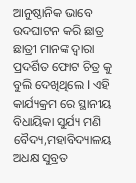ଆନୁଷ୍ଠାନିକ ଭାବେ ଉଦଘାଟନ କରି ଛାତ୍ର ଛାତ୍ରୀ ମାନଙ୍କ ଦ୍ୱାରା ପ୍ରଦର୍ଶିତ ଫୋଟ ଚିତ୍ର କୁ ବୁଲି ଦେଖିଥିଲେ l ଏହି କାର୍ଯ୍ୟକ୍ରମ ରେ ସ୍ଥାନୀୟ ବିଧାୟିକା ସୁର୍ଯ୍ୟ ମଣି ବୈଦ୍ୟ,ମହାବିଦ୍ୟାଳୟ ଅଧକ୍ଷ ସୁବ୍ରତ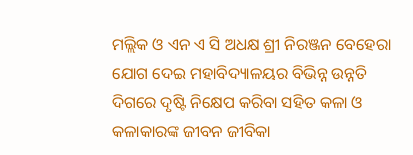ମଲ୍ଲିକ ଓ ଏନ ଏ ସି ଅଧକ୍ଷ ଶ୍ରୀ ନିରଞ୍ଜନ ବେହେରା ଯୋଗ ଦେଇ ମହାବିଦ୍ୟାଳୟର ବିଭିନ୍ନ ଉନ୍ନତି ଦିଗରେ ଦୃଷ୍ଟି ନିକ୍ଷେପ କରିବା ସହିତ କଳା ଓ କଳାକାରଙ୍କ ଜୀବନ ଜୀବିକା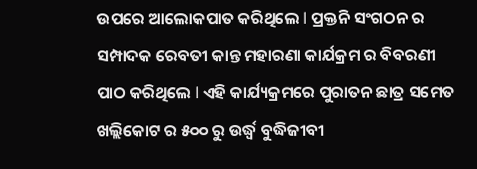ଉପରେ ଆଲୋକପାତ କରିଥିଲେ l ପ୍ରକ୍ତନି ସଂଗଠନ ର ସମ୍ପାଦକ ରେବତୀ କାନ୍ତ ମହାରଣା କାର୍ଯକ୍ରମ ର ବିବରଣୀ ପାଠ କରିଥିଲେ l ଏହି କାର୍ଯ୍ୟକ୍ରମରେ ପୁରାତନ ଛାତ୍ର ସମେତ ଖଲ୍ଲିକୋଟ ର ୫୦୦ ରୁ ଉର୍ଦ୍ଧ୍ବ ବୁଦ୍ଧିଜୀବୀ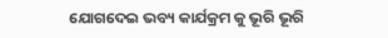ଯୋଗଦେଇ ଭବ୍ୟ କାର୍ଯକ୍ରମ କୁ ଭୂରି ଭୂରି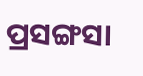ପ୍ରସଙ୍ଗସା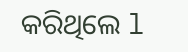କରିଥିଲେ l